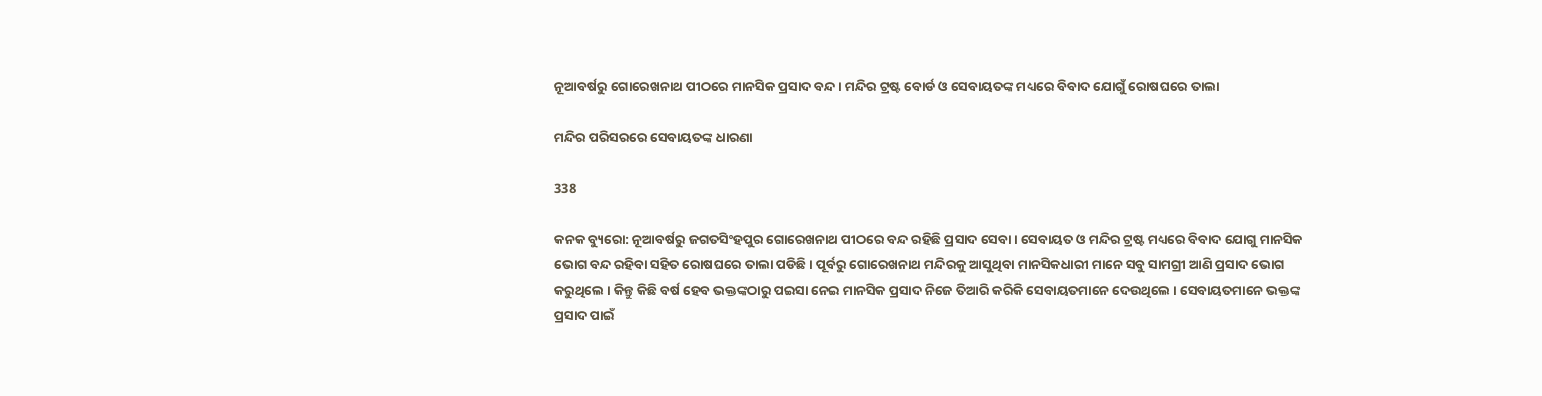ନୂଆବର୍ଷରୁ ଗୋରେଖନାଥ ପୀଠରେ ମାନସିକ ପ୍ରସାଦ ବନ୍ଦ। ମନ୍ଦିର ଟ୍ରଷ୍ଟ ବୋର୍ଡ ଓ ସେବାୟତଙ୍କ ମଧ୍ୟରେ ବିବାଦ ଯୋଗୁଁ ରୋଷଘରେ ତାଲା

ମନ୍ଦିର ପରିସରରେ ସେବାୟତଙ୍କ ଧାରଣା

338

କନକ ବ୍ୟୁରୋ: ନୂଆବର୍ଷରୁ ଜଗତସିଂହପୁର ଗୋରେଖନାଥ ପୀଠରେ ବନ୍ଦ ରହିଛି ପ୍ରସାଦ ସେବା । ସେବାୟତ ଓ ମନ୍ଦିର ଟ୍ରଷ୍ଟ ମଧ୍ୟରେ ବିବାଦ ଯୋଗୁ ମାନସିକ ଭୋଗ ବନ୍ଦ ରହିବା ସହିତ ରୋଷଘରେ ତାଲା ପଡିଛି । ପୂର୍ବରୁ ଗୋରେଖନାଥ ମନ୍ଦିରକୁ ଆସୁଥିବା ମାନସିକଧାରୀ ମାନେ ସବୁ ସାମଗ୍ରୀ ଆଣି ପ୍ରସାଦ ଭୋଗ କରୁଥିଲେ । କିନ୍ତୁ କିଛି ବର୍ଷ ହେବ ଭକ୍ତଙ୍କଠାରୁ ପଇସା ନେଇ ମାନସିକ ପ୍ରସାଦ ନିଜେ ତିଆରି କରିକି ସେବାୟତମାନେ ଦେଉଥିଲେ । ସେବାୟତମାନେ ଭକ୍ତଙ୍କ ପ୍ରସାଦ ପାଇଁ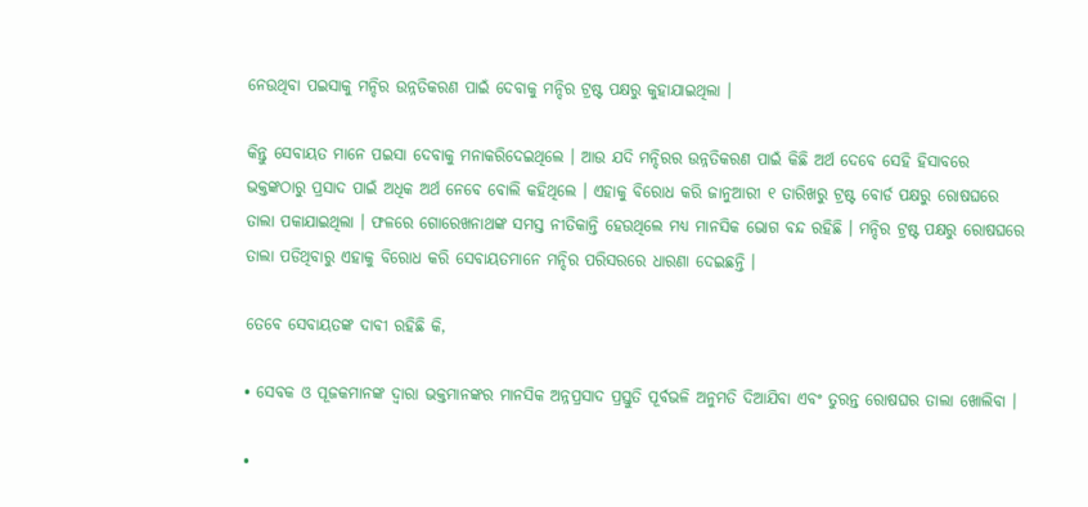ନେଉଥିବା ପଇସାକୁ ମନ୍ଦିର ଉନ୍ନତିକରଣ ପାଇଁ ଦେବାକୁ ମନ୍ଦିର ଟ୍ରଷ୍ଟ ପକ୍ଷରୁ କୁହାଯାଇଥିଲା ।

କିନ୍ତୁ ସେବାୟତ ମାନେ ପଇସା ଦେବାକୁ ମନାକରିଦେଇଥିଲେ । ଆଉ ଯଦି ମନ୍ଦିରର ଉନ୍ନତିକରଣ ପାଇଁ କିଛି ଅର୍ଥ ଦେବେ ସେହି ହିସାବରେ ଭକ୍ତଙ୍କଠାରୁ ପ୍ରସାଦ ପାଇଁ ଅଧିକ ଅର୍ଥ ନେବେ ବୋଲି କହିଥିଲେ । ଏହାକୁ ବିରୋଧ କରି ଜାନୁଆରୀ ୧ ତାରିଖରୁ ଟ୍ରଷ୍ଟ ବୋର୍ଡ ପକ୍ଷରୁ ରୋଷଘରେ ତାଲା ପକାଯାଇଥିଲା । ଫଳରେ ଗୋରେଖନାଥଙ୍କ ସମସ୍ତ ନୀତିକାନ୍ତି ହେଉଥିଲେ ମଧ୍ୟ ମାନସିକ ଭୋଗ ବନ୍ଦ ରହିଛି । ମନ୍ଦିର ଟ୍ରଷ୍ଟ ପକ୍ଷରୁ ରୋଷଘରେ ତାଲା ପଡିଥିବାରୁ ଏହାକୁ ବିରୋଧ କରି ସେବାୟତମାନେ ମନ୍ଦିର ପରିସରରେ ଧାରଣା ଦେଇଛନ୍ତି ।

ତେବେ ସେବାୟତଙ୍କ ଦାବୀ ରହିଛି କି,

• ସେବକ ଓ ପୂଜକମାନଙ୍କ ଦ୍ୱାରା ଭକ୍ତମାନଙ୍କର ମାନସିକ ଅନ୍ନପ୍ରସାଦ ପ୍ରସ୍ତୁତି ପୂର୍ବଭଳି ଅନୁମତି ଦିଆଯିବା ଏବଂ ତୁରନ୍ତ ରୋଷଘର ତାଲା ଖୋଲିବା ।

•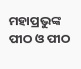ମହାପ୍ରଭୁଙ୍କ ପୀଠ ଓ ପୀଠ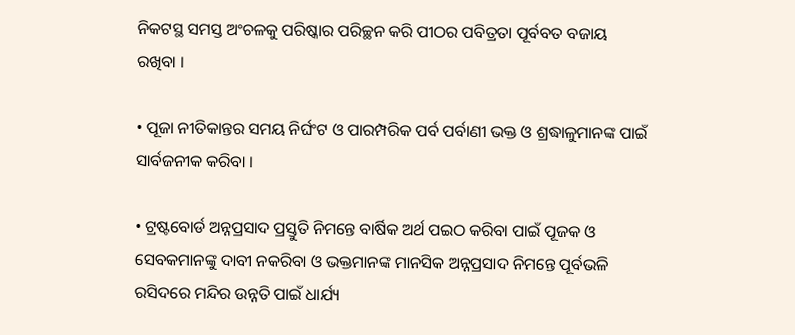ନିକଟସ୍ଥ ସମସ୍ତ ଅଂଚଳକୁ ପରିଷ୍କାର ପରିଚ୍ଛନ କରି ପୀଠର ପବିତ୍ରତା ପୂର୍ବବତ ବଜାୟ ରଖିବା ।

• ପୂଜା ନୀତିକାନ୍ତର ସମୟ ନିର୍ଘଂଟ ଓ ପାରମ୍ପରିକ ପର୍ବ ପର୍ବାଣୀ ଭକ୍ତ ଓ ଶ୍ରଦ୍ଧାଳୁମାନଙ୍କ ପାଇଁ ସାର୍ବଜନୀକ କରିବା ।

• ଟ୍ରଷ୍ଟବୋର୍ଡ ଅନ୍ନପ୍ରସାଦ ପ୍ରସ୍ତୁତି ନିମନ୍ତେ ବାର୍ଷିକ ଅର୍ଥ ପଇଠ କରିବା ପାଇଁ ପୂଜକ ଓ ସେବକମାନଙ୍କୁ ଦାବୀ ନକରିବା ଓ ଭକ୍ତମାନଙ୍କ ମାନସିକ ଅନ୍ନପ୍ରସାଦ ନିମନ୍ତେ ପୂର୍ବଭଳି ରସିଦରେ ମନ୍ଦିର ଉନ୍ନତି ପାଇଁ ଧାର୍ଯ୍ୟ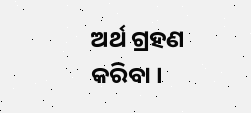ଅର୍ଥ ଗ୍ରହଣ କରିବା ।